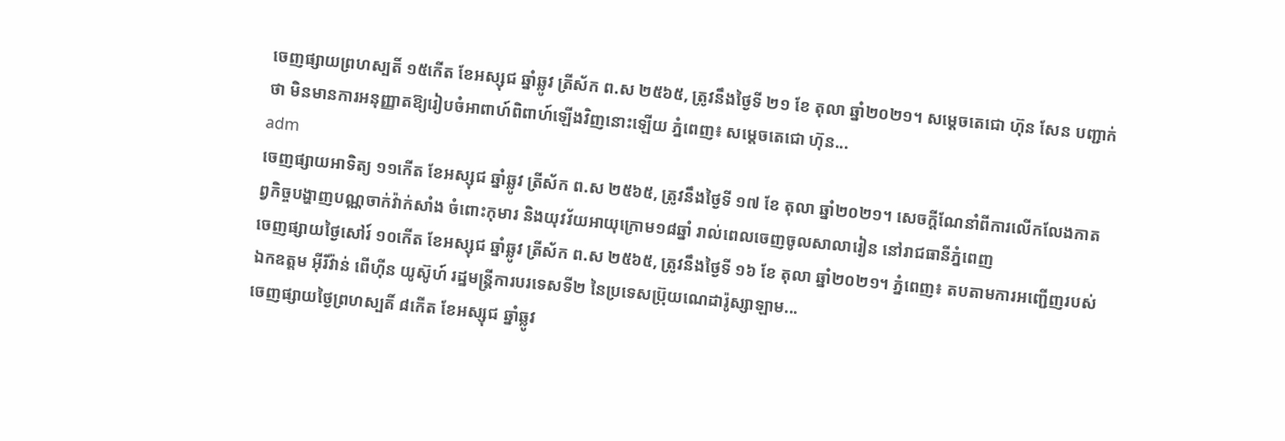ចេញផ្សាយព្រហស្បតិ៍ ១៥កើត ខែអស្សុជ ឆ្នាំឆ្លូវ ត្រីស័ក ព.ស ២៥៦៥, ត្រូវនឹងថ្ងៃទី ២១ ខែ តុលា ឆ្នាំ២០២១។ សម្ដេចតេជោ ហ៊ុន សែន បញ្ជាក់ថា មិនមានការអនុញ្ញាតឱ្យរៀបចំអាពាហ៍ពិពាហ៍ឡើងវិញនោះឡើយ ភ្នំពេញ៖ សម្ដេចតេជោ ហ៊ុន...
adm
ចេញផ្សាយអាទិត្យ ១១កើត ខែអស្សុជ ឆ្នាំឆ្លូវ ត្រីស័ក ព.ស ២៥៦៥, ត្រូវនឹងថ្ងៃទី ១៧ ខែ តុលា ឆ្នាំ២០២១។ សេចក្តីណែនាំពីការលើកលែងកាតព្វកិច្ចបង្ហាញបណ្ណចាក់វ៉ាក់សាំង ចំពោះកុមារ និងយុវវ័យអាយុក្រោម១៨ឆ្នាំ រាល់ពេលចេញចូលសាលារៀន នៅរាជធានីភ្នំពេញ
ចេញផ្សាយថ្ងៃសៅរ៍ ១០កើត ខែអស្សុជ ឆ្នាំឆ្លូវ ត្រីស័ក ព.ស ២៥៦៥, ត្រូវនឹងថ្ងៃទី ១៦ ខែ តុលា ឆ្នាំ២០២១។ ភ្នំពេញ៖ តបតាមការអញ្ជើញរបស់ ឯកឧត្តម អុីរីវ៉ាន់ ពើហ៊ីន យូស៊ូហ៍ រដ្ឋមន្ត្រីការបរទេសទី២ នៃប្រទេសប្រ៊ុយណេដារ៉ូស្សាឡាម...
ចេញផ្សាយថ្ងៃព្រហស្បតិ៍ ៨កើត ខែអស្សុជ ឆ្នាំឆ្លូវ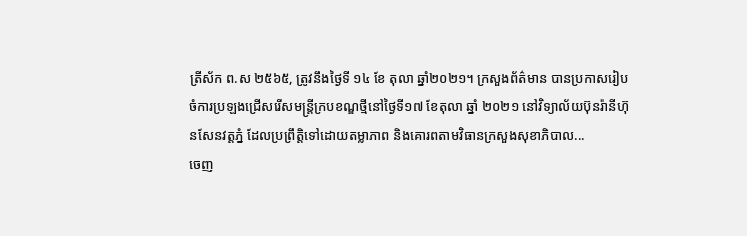ត្រីស័ក ព.ស ២៥៦៥, ត្រូវនឹងថ្ងៃទី ១៤ ខែ តុលា ឆ្នាំ២០២១។ ក្រសួងព័ត៌មាន បានប្រកាសរៀបចំការប្រឡងជ្រើសរើសមន្រ្តីក្របខណ្ឌថ្មីនៅថ្ងៃទី១៧ ខែតុលា ឆ្នាំ ២០២១ នៅវិទ្យាល័យប៊ុនរ៉ានីហ៊ុនសែនវត្តភ្នំ ដែលប្រព្រឹត្តិទៅដោយតម្លាភាព និងគោរពតាមវិធានក្រសួងសុខាភិបាល...
ចេញ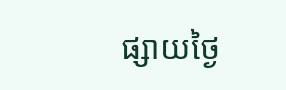ផ្សាយថ្ងៃ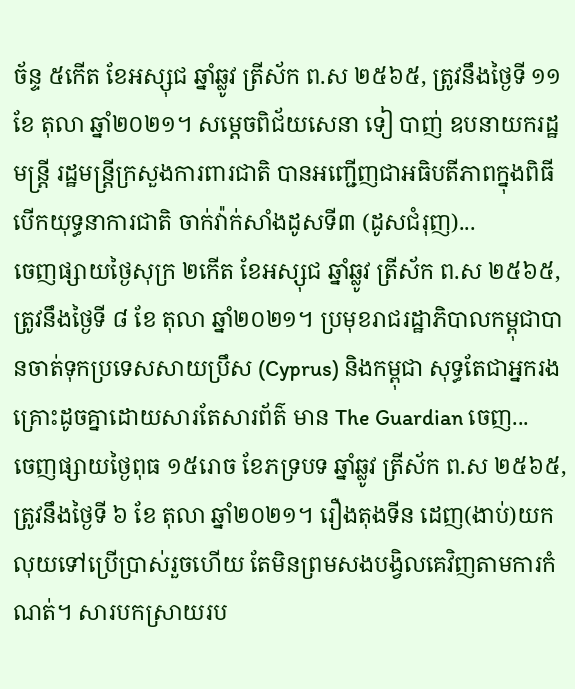ច័ន្ទ ៥កើត ខែអស្សុជ ឆ្នាំឆ្លូវ ត្រីស័ក ព.ស ២៥៦៥, ត្រូវនឹងថ្ងៃទី ១១ ខែ តុលា ឆ្នាំ២០២១។ សម្ដេចពិជ័យសេនា ទៀ បាញ់ ឧបនាយករដ្ឋមន្ត្រី រដ្ឋមន្ត្រីក្រសួងការពារជាតិ បានអញ្ជើញជាអធិបតីភាពក្នុងពិធីបើកយុទ្ធនាការជាតិ ចាក់វ៉ាក់សាំងដូសទី៣ (ដូសជំរុញ)...
ចេញផ្សាយថ្ងៃសុក្រ ២កើត ខែអស្សុជ ឆ្នាំឆ្លូវ ត្រីស័ក ព.ស ២៥៦៥, ត្រូវនឹងថ្ងៃទី ៨ ខែ តុលា ឆ្នាំ២០២១។ ប្រមុខរាជរដ្ឋាភិបាលកម្ពុជាបានចាត់ទុកប្រទេសសាយប្រឹស (Cyprus) និងកម្ពុជា សុទ្ធតែជាអ្នករងគ្រោះដូចគ្នាដោយសារតែសារព័ត៌ មាន The Guardian ចេញ...
ចេញផ្សាយថ្ងៃពុធ ១៥រោច ខែភទ្របទ ឆ្នាំឆ្លូវ ត្រីស័ក ព.ស ២៥៦៥, ត្រូវនឹងថ្ងៃទី ៦ ខែ តុលា ឆ្នាំ២០២១។ រឿងតុងទីន ដេញ(ងាប់)យកលុយទៅប្រើប្រាស់រួចហើយ តែមិនព្រមសងបង្វិលគេវិញតាមការកំណត់។ សារបកស្រាយរប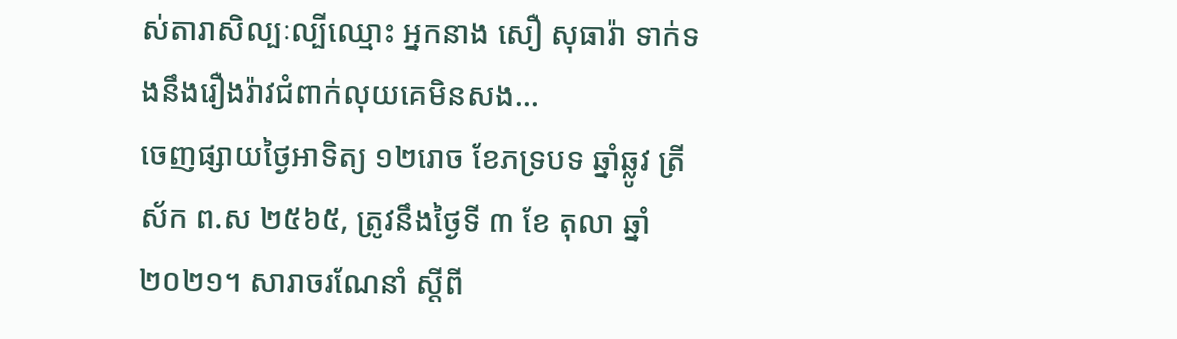ស់តារាសិល្បៈល្បីឈ្មោះ អ្នកនាង សឿ សុធារ៉ា ទាក់ទងនឹងរឿងរ៉ាវជំពាក់លុយគេមិនសង...
ចេញផ្សាយថ្ងៃអាទិត្យ ១២រោច ខែភទ្របទ ឆ្នាំឆ្លូវ ត្រីស័ក ព.ស ២៥៦៥, ត្រូវនឹងថ្ងៃទី ៣ ខែ តុលា ឆ្នាំ២០២១។ សារាចរណែនាំ ស្តីពី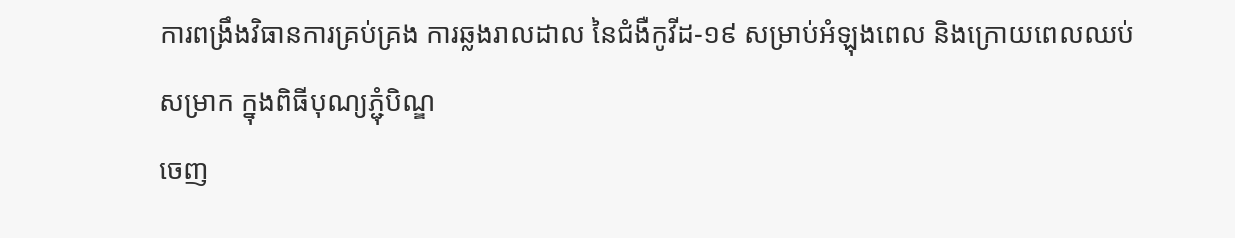ការពង្រឹងវិធានការគ្រប់គ្រង ការឆ្លងរាលដាល នៃជំងឺកូវីដ-១៩ សម្រាប់អំឡុងពេល និងក្រោយពេលឈប់សម្រាក ក្នុងពិធីបុណ្យភ្ជុំបិណ្ឌ
ចេញ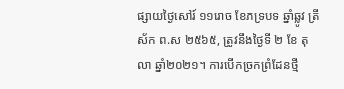ផ្សាយថ្ងៃសៅរ៍ ១១រោច ខែភទ្របទ ឆ្នាំឆ្លូវ ត្រីស័ក ព.ស ២៥៦៥, ត្រូវនឹងថ្ងៃទី ២ ខែ តុលា ឆ្នាំ២០២១។ ការបើកច្រកព្រំដែនថ្មី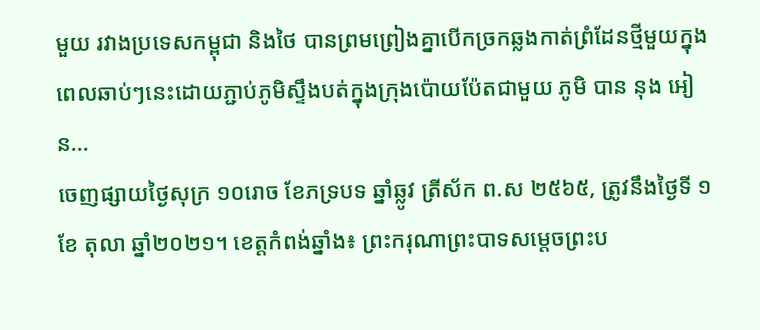មួយ រវាងប្រទេសកម្ពុជា និងថៃ បានព្រមព្រៀងគ្នាបើកច្រកឆ្លងកាត់ព្រំដែនថ្មីមួយក្នុងពេលឆាប់ៗនេះដោយភ្ជាប់ភូមិស្ទឹងបត់ក្នុងក្រុងប៉ោយប៉ែតជាមួយ ភូមិ បាន នុង អៀន...
ចេញផ្សាយថ្ងៃសុក្រ ១០រោច ខែភទ្របទ ឆ្នាំឆ្លូវ ត្រីស័ក ព.ស ២៥៦៥, ត្រូវនឹងថ្ងៃទី ១ ខែ តុលា ឆ្នាំ២០២១។ ខេត្តកំពង់ឆ្នាំង៖ ព្រះករុណាព្រះបាទសម្ដេចព្រះប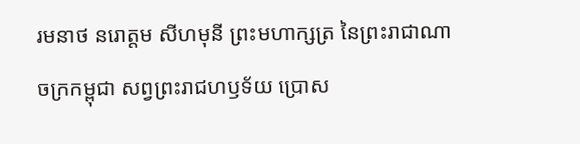រមនាថ នរោត្តម សីហមុនី ព្រះមហាក្សត្រ នៃព្រះរាជាណាចក្រកម្ពុជា សព្វព្រះរាជហឫទ័យ ប្រោស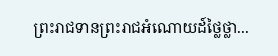ព្រះរាជទានព្រះរាជអំណោយដ៍ថ្លៃថ្លា...